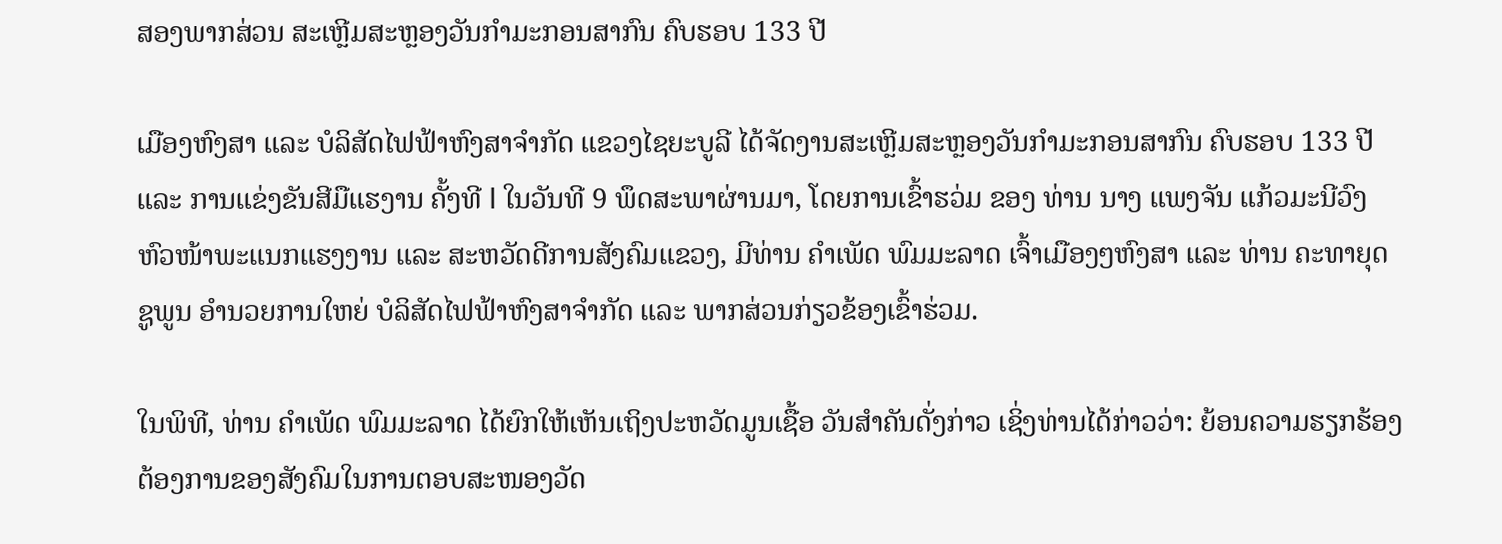ສອງພາກສ່ວນ ສະເຫຼີມສະຫຼອງວັນກຳມະກອນສາກົນ ຄົບຮອບ 133 ປີ

ເມືອງຫົງສາ ແລະ ບໍລິສັດໄຟຟ້າຫົງສາຈໍາກັດ ແຂວງໄຊຍະບູລີ ໄດ້ຈັດງານສະເຫຼີມສະຫຼອງວັນກໍາມະກອນສາກົນ ຄົບຮອບ 133 ປີ ແລະ ການແຂ່ງຂັນສີມືແຮງານ ຄັ້ງທີ I ໃນວັນທີ 9 ພຶດສະພາຜ່ານມາ, ໂດຍການເຂົ້າຮວ່ມ ຂອງ ທ່ານ ນາງ ແພງຈັນ ແກ້ວມະນີວົງ ຫົວໜ້າພະແນກແຮງງານ ແລະ ສະຫວັດດີການສັງຄົມແຂວງ, ມີທ່ານ ຄໍາເພັດ ພົມມະລາດ ເຈົ້າເມືອງໆຫົງສາ ແລະ ທ່ານ ຄະທາຍຸດ ຊູພູນ ອຳນວຍການໃຫຍ່ ບໍລິສັດໄຟຟ້າຫົງສາຈໍາກັດ ແລະ ພາກສ່ວນກ່ຽວຂ້ອງເຂົ້າຮ່ວມ.

ໃນພິທີ, ທ່ານ ຄໍາເພັດ ພົມມະລາດ ໄດ້ຍົກໃຫ້ເຫັນເຖິງປະຫວັດມູນເຊື້ອ ວັນສຳຄັນດັ່ງກ່າວ ເຊິ່ງທ່ານໄດ້ກ່າວວ່າ: ຍ້ອນຄວາມຮຽກຮ້ອງຕ້ອງການຂອງສັງຄົມໃນການຕອບສະໜອງວັດ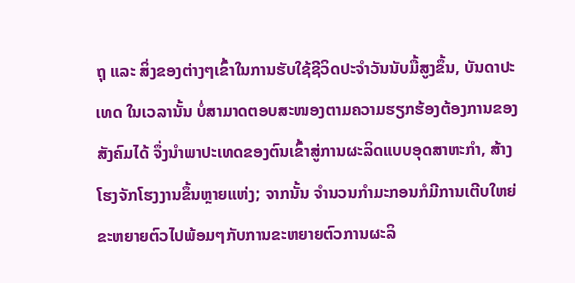ຖຸ ແລະ ສິ່ງຂອງຕ່າງໆເຂົ້າໃນການຮັບໃຊ້ຊີວິດປະຈໍາວັນນັບມື້ສູງຂຶ້ນ, ບັນດາປະເທດ ໃນເວລານັ້ນ ບໍ່ສາມາດຕອບສະໜອງຕາມຄວາມຮຽກຮ້ອງຕ້ອງການຂອງສັງຄົມໄດ້ ຈຶ່ງນໍາພາປະເທດຂອງຕົນເຂົ້າສູ່ການຜະລິດແບບອຸດສາຫະກໍາ, ສ້າງໂຮງຈັກໂຮງງານຂຶ້ນຫຼາຍແຫ່ງ; ຈາກນັ້ນ ຈໍານວນກໍາມະກອນກໍມີການເຕີບໃຫຍ່ຂະຫຍາຍຕົວໄປພ້ອມໆກັບການຂະຫຍາຍຕົວການຜະລິ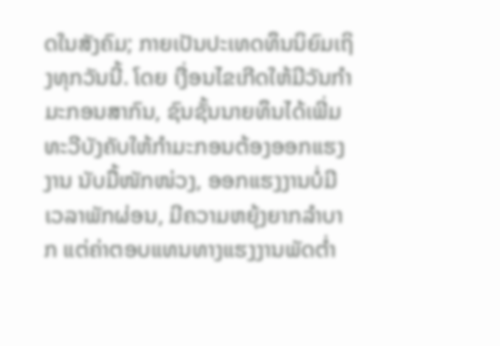ດໃນສັງຄົມ; ກາຍເປັນປະເທດທຶນນິຍົມເຖິງທຸກວັນນີ້. ໂດຍ ເງື່ອນໄຂເກີດໃຫ້ມີວັນກໍາມະກອນສາກົນ, ຊົນຊັ້ນນາຍທຶນໄດ້ເພີ່ມທະວີບັງຄັບໃຫ້ກໍາມະກອນຕ້ອງອອກແຮງງານ ນັບມື້ໜັກໜ່ວງ, ອອກແຮງງານບໍ່ມີເວລາພັກຜ່ອນ, ມີຄວາມຫຍຸ້ງຍາກລໍາບາກ ແຕ່ຄ່າຕອບແທນທາງແຮງງານພັດຕໍ່າ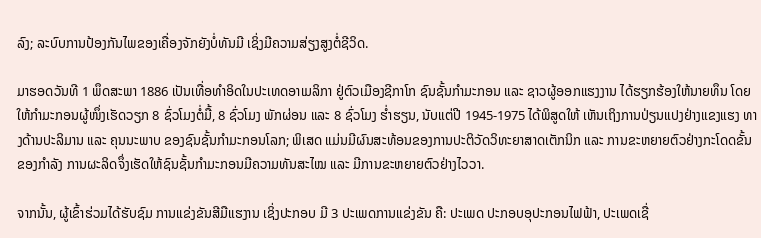ລົງ; ລະບົບການປ້ອງກັນໄພຂອງເຄື່ອງຈັກຍັງບໍ່ທັນມີ ເຊິ່ງມີຄວາມສ່ຽງສູງຕໍ່ຊີວິດ.

ມາຮອດວັນທີ 1 ພຶດສະພາ 1886 ເປັນເທື່ອທໍາອິດໃນປະເທດອາເມລິກາ ຢູ່ຕົວເມືອງຊີກາໂກ ຊົນຊັ້ນກໍາມະກອນ ແລະ ຊາວຜູ້ອອກແຮງງານ ໄດ້ຮຽກຮ້ອງໃຫ້ນາຍທຶນ ໂດຍໃຫ້ກໍາມະກອນຜູ້ໜຶ່ງເຮັດວຽກ 8 ຊົ່ວໂມງຕໍ່ມື້, 8 ຊົ່ວໂມງ ພັກຜ່ອນ ແລະ 8 ຊົ່ວໂມງ ຮໍ່າຮຽນ, ນັບແຕ່ປີ 1945-1975 ໄດ້ພິສູດໃຫ້ ເຫັນເຖິງການປ່ຽນແປງຢ່າງແຂງແຮງ ທາງດ້ານປະລິມານ ແລະ ຄຸນນະພາບ ຂອງຊົນຊັ້ນກໍາມະກອນໂລກ; ພິເສດ ແມ່ນມີຜົນສະທ້ອນຂອງການປະຕິວັດວິທະຍາສາດເຕັກນິກ ແລະ ການຂະຫຍາຍຕົວຢ່າງກະໂດດຂັ້ນຂອງກໍາລັງ ການຜະລິດຈຶ່ງເຮັດໃຫ້ຊົນຊັ້ນກໍາມະກອນມີຄວາມທັນສະໄໝ ແລະ ມີການຂະຫຍາຍຕົວຢ່າງໄວວາ.

ຈາກນັ້ນ, ຜູ້ເຂົ້າຮ່ວມໄດ້ຮັບຊົມ ການແຂ່ງຂັນສີມືແຮງານ ເຊິ່ງປະກອບ ມີ 3 ປະເພດການແຂ່ງຂັນ ຄື: ປະເພດ ປະກອບອຸປະກອນໄຟຟ້າ, ປະເພດເຊື່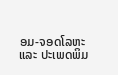ອມ-ຈອດໂລຫະ ແລະ ປະເພດພິມ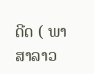ດີດ ( ພາສາລາວ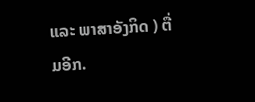ແລະ ພາສາອັງກິດ ) ຕື່ມອີກ.